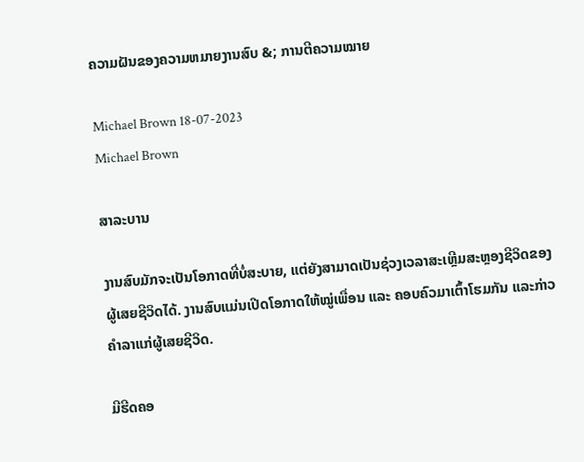ຄວາມຝັນຂອງຄວາມຫມາຍງານສົບ &; ການຕີຄວາມໝາຍ

Michael Brown 18-07-2023
Michael Brown

ສາລະບານ

ງານສົບມັກຈະເປັນໂອກາດທີ່ບໍ່ສະບາຍ, ແຕ່ຍັງສາມາດເປັນຊ່ວງເວລາສະເຫຼີມສະຫຼອງຊີວິດຂອງຜູ້ເສຍຊີວິດໄດ້. ງານສົບແມ່ນເປີດໂອກາດໃຫ້ໝູ່ເພື່ອນ ແລະ ຄອບຄົວມາເຕົ້າໂຮມກັນ ແລະກ່າວຄຳລາແກ່ຜູ້ເສຍຊີວິດ.

ມີຮີດຄອ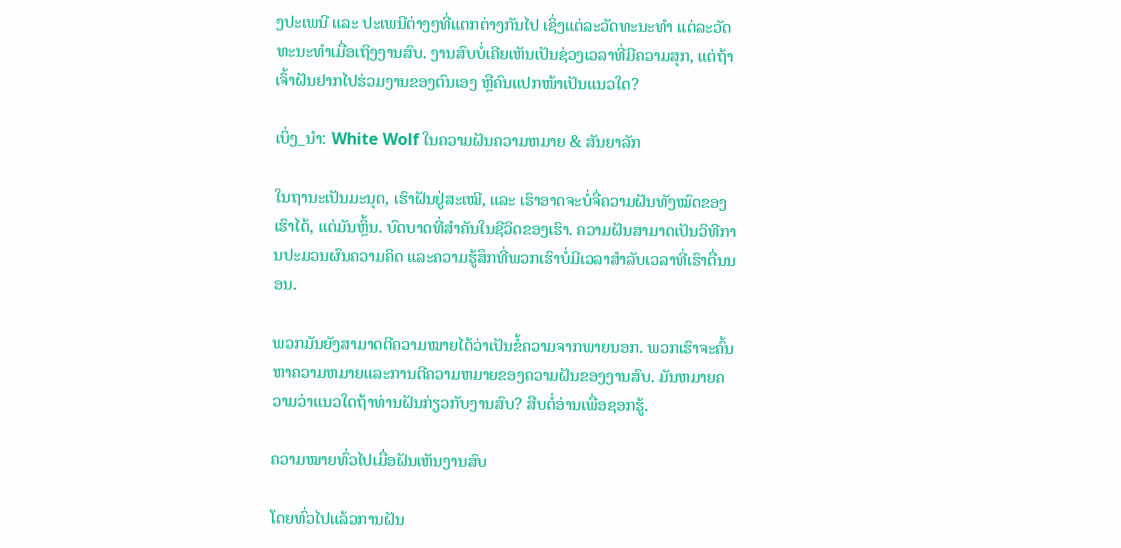ງປະເພນີ ແລະ ປະເພນີຕ່າງໆທີ່ແຕກຕ່າງກັນໄປ ເຊິ່ງແຕ່ລະວັດທະນະທຳ ແຕ່ລະວັດທະນະທຳເມື່ອເຖິງງານສົບ. ງານສົບບໍ່ເຄີຍເຫັນເປັນຊ່ວງເວລາທີ່ມີຄວາມສຸກ, ແຕ່ຖ້າເຈົ້າຝັນຢາກໄປຮ່ວມງານຂອງຕົນເອງ ຫຼືຄົນແປກໜ້າເປັນແນວໃດ?

ເບິ່ງ_ນຳ: White Wolf ໃນຄວາມຝັນຄວາມຫມາຍ & ສັນຍາລັກ

ໃນຖານະເປັນມະນຸດ, ເຮົາຝັນຢູ່ສະເໝີ, ແລະ ເຮົາອາດຈະບໍ່ຈື່ຄວາມຝັນທັງໝົດຂອງເຮົາໄດ້, ແຕ່ມັນຫຼິ້ນ. ບົດບາດທີ່ສຳຄັນໃນຊີວິດຂອງເຮົາ. ຄວາມຝັນສາມາດເປັນວິທີການປະມວນຜົນຄວາມຄິດ ແລະຄວາມຮູ້ສຶກທີ່ພວກເຮົາບໍ່ມີເວລາສໍາລັບເວລາທີ່ເຮົາຕື່ນນອນ.

ພວກມັນຍັງສາມາດຕີຄວາມໝາຍໄດ້ວ່າເປັນຂໍ້ຄວາມຈາກພາຍນອກ. ພວກເຮົາຈະຄົ້ນຫາຄວາມຫມາຍແລະການຕີຄວາມຫມາຍຂອງຄວາມຝັນຂອງງານສົບ. ມັນຫມາຍຄວາມວ່າແນວໃດຖ້າທ່ານຝັນກ່ຽວກັບງານສົບ? ສືບຕໍ່ອ່ານເພື່ອຊອກຮູ້.

ຄວາມໝາຍທົ່ວໄປເມື່ອຝັນເຫັນງານສົບ

ໂດຍທົ່ວໄປແລ້ວການຝັນ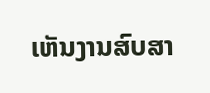ເຫັນງານສົບສາ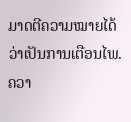ມາດຕີຄວາມໝາຍໄດ້ວ່າເປັນການເຕືອນໄພ. ຄວາ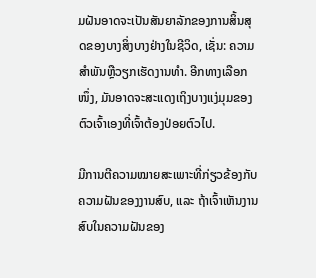ມຝັນອາດຈະເປັນສັນຍາລັກຂອງການສິ້ນສຸດຂອງບາງສິ່ງບາງຢ່າງໃນຊີວິດ, ເຊັ່ນ: ຄວາມສໍາພັນຫຼືວຽກເຮັດງານທໍາ. ອີກທາງເລືອກໜຶ່ງ, ມັນອາດຈະສະແດງເຖິງບາງແງ່ມຸມຂອງຕົວເຈົ້າເອງທີ່ເຈົ້າຕ້ອງປ່ອຍຕົວໄປ.

ມີການຕີຄວາມໝາຍສະເພາະທີ່ກ່ຽວຂ້ອງກັບຄວາມຝັນຂອງງານສົບ, ແລະ ຖ້າເຈົ້າເຫັນງານສົບໃນຄວາມຝັນຂອງ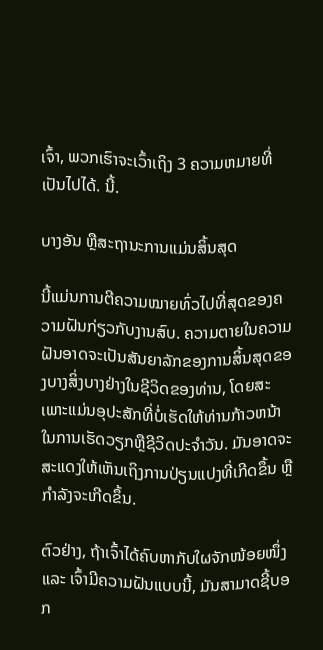ເຈົ້າ, ພວກເຮົາຈະເວົ້າເຖິງ 3 ຄວາມຫມາຍທີ່ເປັນໄປໄດ້. ນີ້.

ບາງອັນ ຫຼືສະຖານະການແມ່ນສິ້ນສຸດ

ນີ້ແມ່ນການຕີຄວາມໝາຍທົ່ວໄປທີ່ສຸດຂອງຄວາມຝັນກ່ຽວກັບງານສົບ. ຄວາມຕາຍໃນຄວາມຝັນອາດຈະເປັນສັນຍາລັກຂອງການສິ້ນສຸດຂອງບາງສິ່ງບາງຢ່າງໃນຊີວິດຂອງທ່ານ, ໂດຍສະເພາະແມ່ນອຸປະສັກທີ່ບໍ່ເຮັດໃຫ້ທ່ານກ້າວຫນ້າໃນການເຮັດວຽກຫຼືຊີວິດປະຈໍາວັນ. ມັນອາດຈະສະແດງໃຫ້ເຫັນເຖິງການປ່ຽນແປງທີ່ເກີດຂຶ້ນ ຫຼືກຳລັງຈະເກີດຂຶ້ນ.

ຕົວຢ່າງ, ຖ້າເຈົ້າໄດ້ຄົບຫາກັບໃຜຈັກໜ້ອຍໜຶ່ງ ແລະ ເຈົ້າມີຄວາມຝັນແບບນີ້, ມັນສາມາດຊີ້ບອກ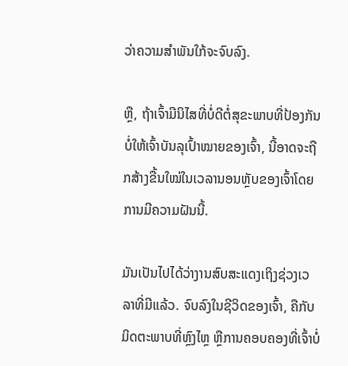ວ່າຄວາມສຳພັນໃກ້ຈະຈົບລົງ.

ຫຼື, ຖ້າເຈົ້າມີນິໄສທີ່ບໍ່ດີຕໍ່ສຸຂະພາບທີ່ປ້ອງກັນບໍ່ໃຫ້ເຈົ້າບັນລຸເປົ້າໝາຍຂອງເຈົ້າ, ນີ້ອາດຈະຖືກສ້າງຂື້ນໃໝ່ໃນເວລານອນຫຼັບຂອງເຈົ້າໂດຍການມີຄວາມຝັນນີ້.

ມັນເປັນໄປໄດ້ວ່າງານສົບສະແດງເຖິງຊ່ວງເວລາທີ່ມີແລ້ວ. ຈົບລົງໃນຊີວິດຂອງເຈົ້າ, ຄືກັບມິດຕະພາບທີ່ຫຼົງໄຫຼ ຫຼືການຄອບຄອງທີ່ເຈົ້າບໍ່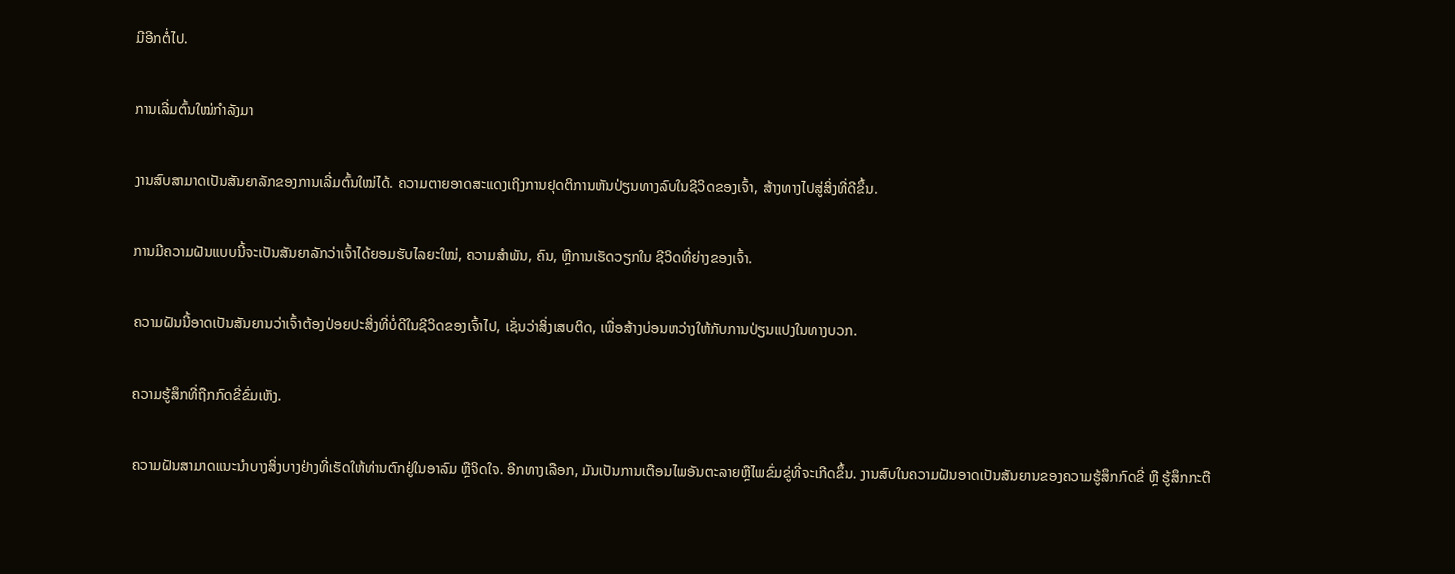ມີອີກຕໍ່ໄປ.

ການເລີ່ມຕົ້ນໃໝ່ກຳລັງມາ

ງານສົບສາມາດເປັນສັນຍາລັກຂອງການເລີ່ມຕົ້ນໃໝ່ໄດ້. ຄວາມຕາຍອາດສະແດງເຖິງການຢຸດຕິການຫັນປ່ຽນທາງລົບໃນຊີວິດຂອງເຈົ້າ, ສ້າງທາງໄປສູ່ສິ່ງທີ່ດີຂຶ້ນ.

ການມີຄວາມຝັນແບບນີ້ຈະເປັນສັນຍາລັກວ່າເຈົ້າໄດ້ຍອມຮັບໄລຍະໃໝ່, ຄວາມສໍາພັນ, ຄົນ, ຫຼືການເຮັດວຽກໃນ ຊີວິດທີ່ຍ່າງຂອງເຈົ້າ.

ຄວາມຝັນນີ້ອາດເປັນສັນຍານວ່າເຈົ້າຕ້ອງປ່ອຍປະສິ່ງທີ່ບໍ່ດີໃນຊີວິດຂອງເຈົ້າໄປ, ເຊັ່ນວ່າສິ່ງເສບຕິດ, ເພື່ອສ້າງບ່ອນຫວ່າງໃຫ້ກັບການປ່ຽນແປງໃນທາງບວກ.

ຄວາມຮູ້ສຶກທີ່ຖືກກົດຂີ່ຂົ່ມເຫັງ.

ຄວາມຝັນສາມາດແນະນຳບາງສິ່ງບາງຢ່າງທີ່ເຮັດໃຫ້ທ່ານຕົກຢູ່ໃນອາລົມ ຫຼືຈິດໃຈ. ອີກທາງເລືອກ, ມັນເປັນການເຕືອນໄພອັນຕະລາຍຫຼືໄພຂົ່ມຂູ່ທີ່ຈະເກີດຂຶ້ນ. ງານສົບໃນຄວາມຝັນອາດເປັນສັນຍານຂອງຄວາມຮູ້ສຶກກົດຂີ່ ຫຼື ຮູ້ສຶກກະຕື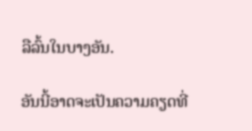ລືລົ້ນໃນບາງອັນ.

ອັນນີ້ອາດຈະເປັນຄວາມຄຽດທີ່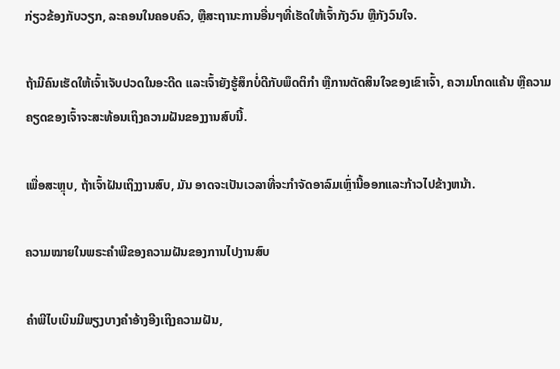ກ່ຽວຂ້ອງກັບວຽກ, ລະຄອນໃນຄອບຄົວ, ຫຼືສະຖານະການອື່ນໆທີ່ເຮັດໃຫ້ເຈົ້າກັງວົນ ຫຼືກັງວົນໃຈ.

ຖ້າມີຄົນເຮັດໃຫ້ເຈົ້າເຈັບປວດໃນອະດີດ ແລະເຈົ້າຍັງຮູ້ສຶກບໍ່ດີກັບພຶດຕິກຳ ຫຼືການຕັດສິນໃຈຂອງເຂົາເຈົ້າ, ຄວາມໂກດແຄ້ນ ຫຼືຄວາມຄຽດຂອງເຈົ້າຈະສະທ້ອນເຖິງຄວາມຝັນຂອງງານສົບນີ້.

ເພື່ອສະຫຼຸບ, ຖ້າເຈົ້າຝັນເຖິງງານສົບ, ມັນ ອາດຈະເປັນເວລາທີ່ຈະກໍາຈັດອາລົມເຫຼົ່ານີ້ອອກແລະກ້າວໄປຂ້າງຫນ້າ.

ຄວາມໝາຍໃນພຣະຄໍາພີຂອງຄວາມຝັນຂອງການໄປງານສົບ

ຄໍາພີໄບເບິນມີພຽງບາງຄໍາອ້າງອີງເຖິງຄວາມຝັນ,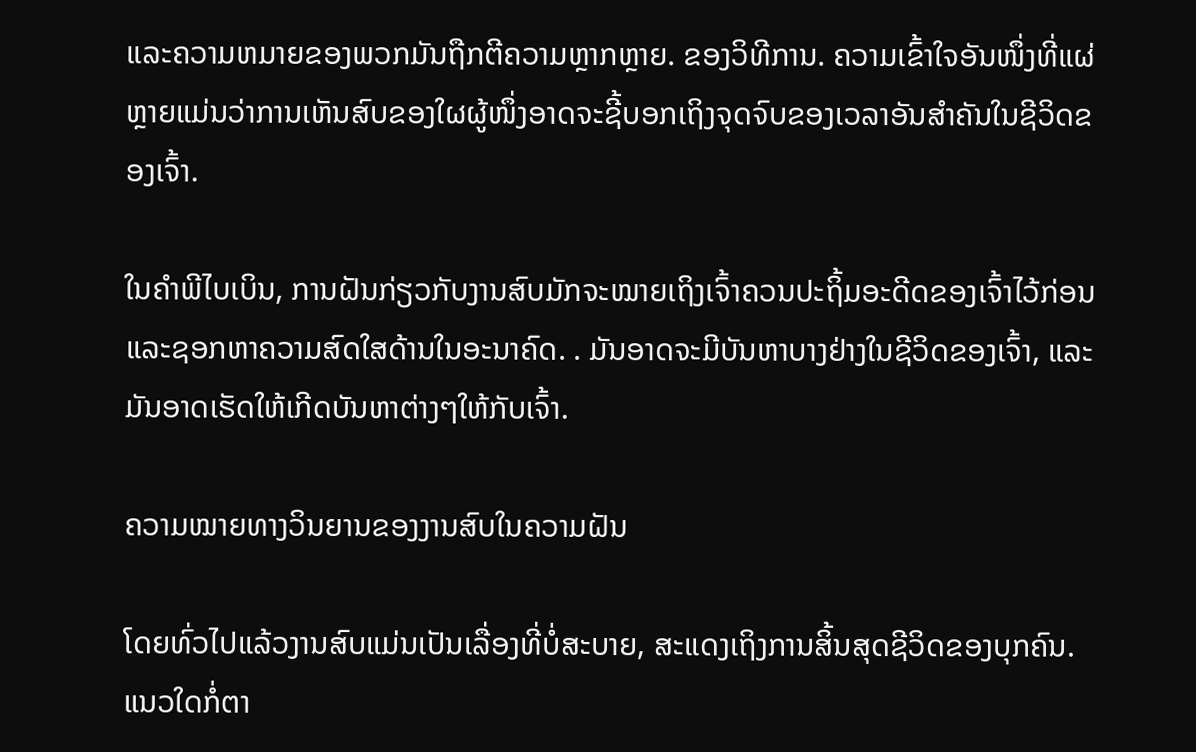ແລະຄວາມຫມາຍຂອງພວກມັນຖືກຕີຄວາມຫຼາກຫຼາຍ. ຂອງວິທີການ. ຄວາມເຂົ້າໃຈອັນໜຶ່ງທີ່ແຜ່ຫຼາຍແມ່ນວ່າການເຫັນສົບຂອງໃຜຜູ້ໜຶ່ງອາດຈະຊີ້ບອກເຖິງຈຸດຈົບຂອງເວລາອັນສຳຄັນໃນຊີວິດຂອງເຈົ້າ.

ໃນຄຳພີໄບເບິນ, ການຝັນກ່ຽວກັບງານສົບມັກຈະໝາຍເຖິງເຈົ້າຄວນປະຖິ້ມອະດີດຂອງເຈົ້າໄວ້ກ່ອນ ແລະຊອກຫາຄວາມສົດໃສດ້ານໃນອະນາຄົດ. . ມັນອາດຈະມີບັນຫາບາງຢ່າງໃນຊີວິດຂອງເຈົ້າ, ແລະມັນອາດເຮັດໃຫ້ເກີດບັນຫາຕ່າງໆໃຫ້ກັບເຈົ້າ.

ຄວາມໝາຍທາງວິນຍານຂອງງານສົບໃນຄວາມຝັນ

ໂດຍທົ່ວໄປແລ້ວງານສົບແມ່ນເປັນເລື່ອງທີ່ບໍ່ສະບາຍ, ສະແດງເຖິງການສິ້ນສຸດຊີວິດຂອງບຸກຄົນ. ແນວໃດກໍ່ຕາ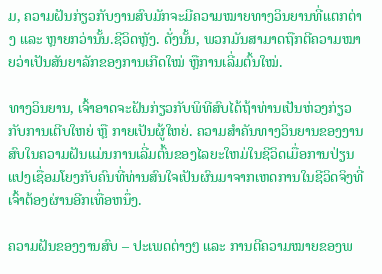ມ, ຄວາມຝັນກ່ຽວກັບງານສົບມັກຈະມີຄວາມໝາຍທາງວິນຍານທີ່ແຕກຕ່າງ ແລະ ຫຼາຍກວ່ານັ້ນ.ຊີວິດຫຼັງ. ດັ່ງນັ້ນ, ພວກມັນສາມາດຖືກຕີຄວາມໝາຍວ່າເປັນສັນຍາລັກຂອງການເກີດໃໝ່ ຫຼືການເລີ່ມຕົ້ນໃໝ່.

ທາງວິນຍານ, ເຈົ້າອາດຈະຝັນກ່ຽວກັບພິທີສົບໄດ້ຖ້າທ່ານເປັນຫ່ວງກ່ຽວກັບການເຕີບໃຫຍ່ ຫຼື ກາຍເປັນຜູ້ໃຫຍ່. ຄວາມສໍາຄັນທາງວິນຍານຂອງງານສົບໃນຄວາມຝັນແມ່ນການເລີ່ມຕົ້ນຂອງໄລຍະໃຫມ່ໃນຊີວິດເມື່ອການປ່ຽນແປງເຊື່ອມໂຍງກັບຄົນທີ່ທ່ານສົນໃຈເປັນຜົນມາຈາກເຫດການໃນຊີວິດຈິງທີ່ເຈົ້າຕ້ອງຜ່ານອີກເທື່ອຫນຶ່ງ.

ຄວາມຝັນຂອງງານສົບ – ປະເພດຕ່າງໆ ແລະ ການຕີຄວາມໝາຍຂອງພ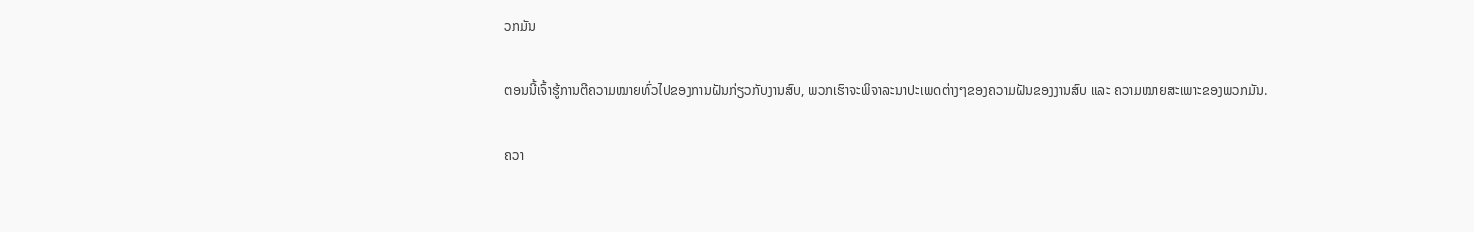ວກມັນ

ຕອນນີ້ເຈົ້າຮູ້ການຕີຄວາມໝາຍທົ່ວໄປຂອງການຝັນກ່ຽວກັບງານສົບ, ພວກເຮົາຈະພິຈາລະນາປະເພດຕ່າງໆຂອງຄວາມຝັນຂອງງານສົບ ແລະ ຄວາມໝາຍສະເພາະຂອງພວກມັນ.

ຄວາ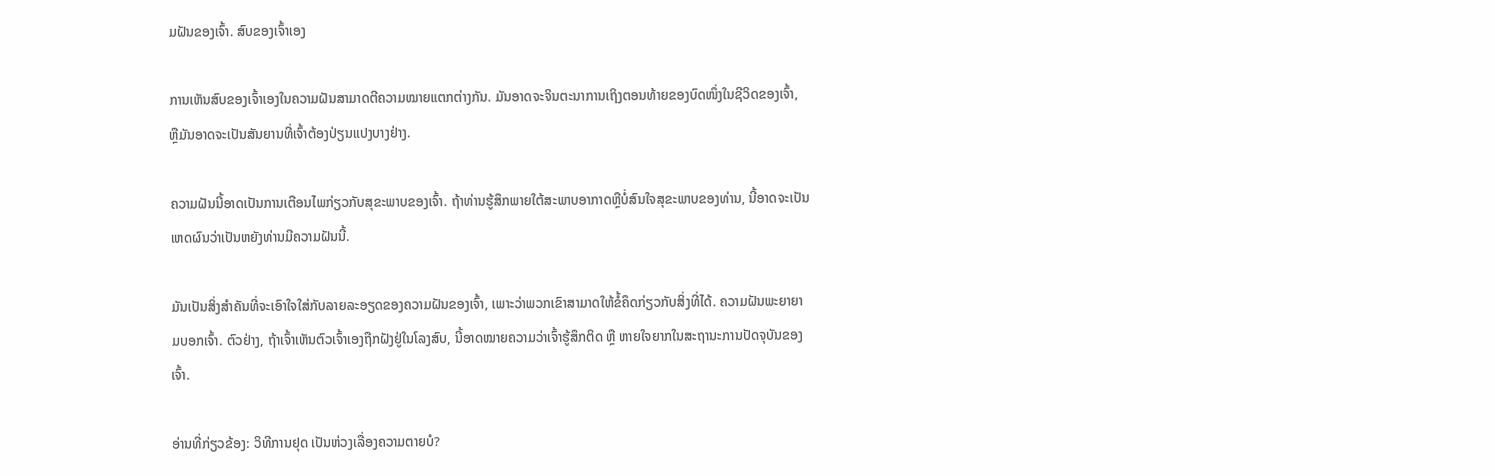ມຝັນຂອງເຈົ້າ. ສົບຂອງເຈົ້າເອງ

ການເຫັນສົບຂອງເຈົ້າເອງໃນຄວາມຝັນສາມາດຕີຄວາມໝາຍແຕກຕ່າງກັນ. ມັນອາດຈະຈິນຕະນາການເຖິງຕອນທ້າຍຂອງບົດໜຶ່ງໃນຊີວິດຂອງເຈົ້າ, ຫຼືມັນອາດຈະເປັນສັນຍານທີ່ເຈົ້າຕ້ອງປ່ຽນແປງບາງຢ່າງ.

ຄວາມຝັນນີ້ອາດເປັນການເຕືອນໄພກ່ຽວກັບສຸຂະພາບຂອງເຈົ້າ. ຖ້າທ່ານຮູ້ສຶກພາຍໃຕ້ສະພາບອາກາດຫຼືບໍ່ສົນໃຈສຸຂະພາບຂອງທ່ານ, ນີ້ອາດຈະເປັນເຫດຜົນວ່າເປັນຫຍັງທ່ານມີຄວາມຝັນນີ້.

ມັນເປັນສິ່ງສໍາຄັນທີ່ຈະເອົາໃຈໃສ່ກັບລາຍລະອຽດຂອງຄວາມຝັນຂອງເຈົ້າ, ເພາະວ່າພວກເຂົາສາມາດໃຫ້ຂໍ້ຄຶດກ່ຽວກັບສິ່ງທີ່ໄດ້. ຄວາມຝັນພະຍາຍາມບອກເຈົ້າ. ຕົວຢ່າງ, ຖ້າເຈົ້າເຫັນຕົວເຈົ້າເອງຖືກຝັງຢູ່ໃນໂລງສົບ, ນີ້ອາດໝາຍຄວາມວ່າເຈົ້າຮູ້ສຶກຕິດ ຫຼື ຫາຍໃຈຍາກໃນສະຖານະການປັດຈຸບັນຂອງເຈົ້າ.

ອ່ານທີ່ກ່ຽວຂ້ອງ: ວິທີການຢຸດ ເປັນຫ່ວງເລື່ອງຄວາມຕາຍບໍ?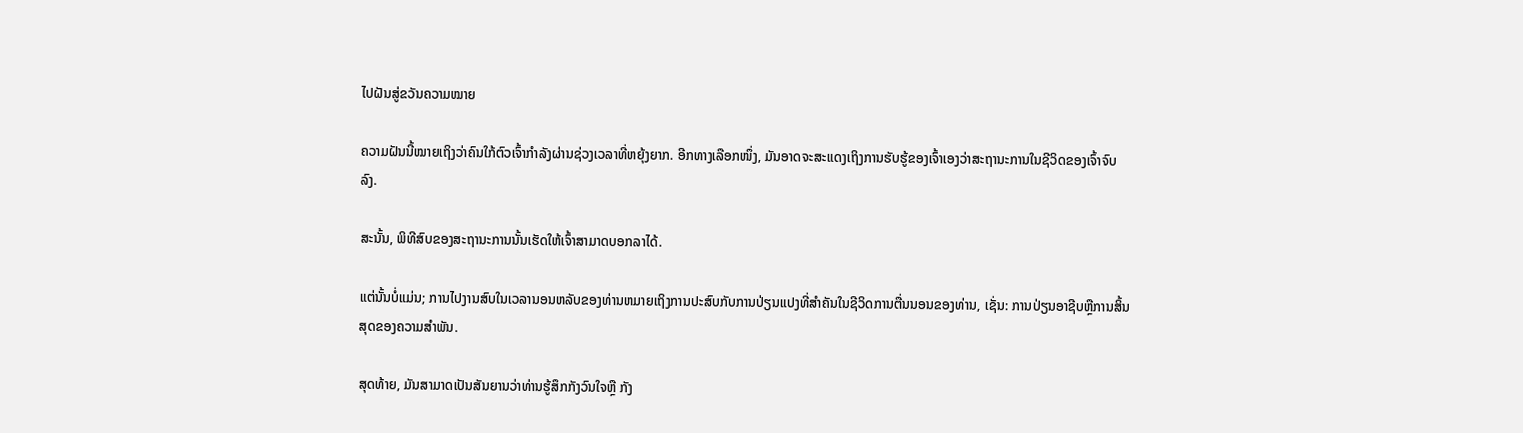ໄປຝັນສູ່ຂວັນຄວາມໝາຍ

ຄວາມຝັນນີ້ໝາຍເຖິງວ່າຄົນໃກ້ຕົວເຈົ້າກຳລັງຜ່ານຊ່ວງເວລາທີ່ຫຍຸ້ງຍາກ. ອີກທາງເລືອກໜຶ່ງ, ມັນອາດຈະສະແດງເຖິງການຮັບຮູ້ຂອງເຈົ້າເອງວ່າສະຖານະການໃນຊີວິດຂອງເຈົ້າຈົບລົງ.

ສະນັ້ນ, ພິທີສົບຂອງສະຖານະການນັ້ນເຮັດໃຫ້ເຈົ້າສາມາດບອກລາໄດ້.

ແຕ່ນັ້ນບໍ່ແມ່ນ; ການໄປງານສົບໃນເວລານອນຫລັບຂອງທ່ານຫມາຍເຖິງການປະສົບກັບການປ່ຽນແປງທີ່ສໍາຄັນໃນຊີວິດການຕື່ນນອນຂອງທ່ານ, ເຊັ່ນ: ການປ່ຽນອາຊີບຫຼືການສິ້ນສຸດຂອງຄວາມສໍາພັນ.

ສຸດທ້າຍ, ມັນສາມາດເປັນສັນຍານວ່າທ່ານຮູ້ສຶກກັງວົນໃຈຫຼື ກັງ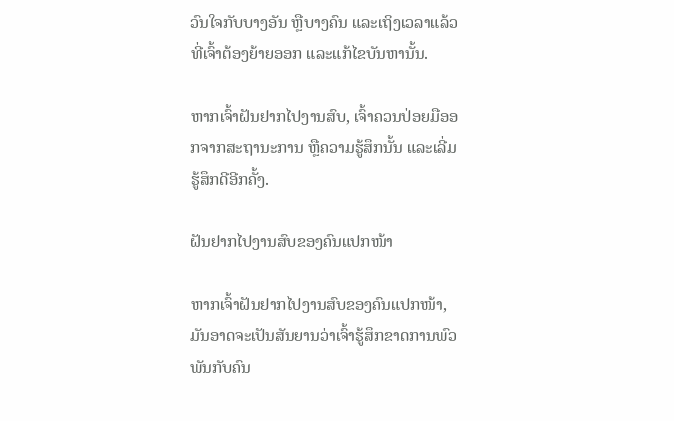ວົນໃຈກັບບາງອັນ ຫຼືບາງຄົນ ແລະເຖິງເວລາແລ້ວທີ່ເຈົ້າຕ້ອງຍ້າຍອອກ ແລະແກ້ໄຂບັນຫານັ້ນ.

ຫາກເຈົ້າຝັນຢາກໄປງານສົບ, ເຈົ້າຄວນປ່ອຍມືອອກຈາກສະຖານະການ ຫຼືຄວາມຮູ້ສຶກນັ້ນ ແລະເລີ່ມຮູ້ສຶກດີອີກຄັ້ງ.

ຝັນຢາກໄປງານສົບຂອງຄົນແປກໜ້າ

ຫາກເຈົ້າຝັນຢາກໄປງານສົບຂອງຄົນແປກໜ້າ, ມັນອາດຈະເປັນສັນຍານວ່າເຈົ້າຮູ້ສຶກຂາດການພົວພັນກັບຄົນ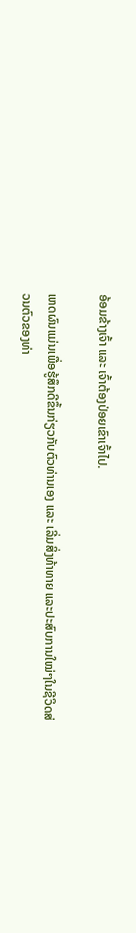ອ້ອມຂ້າງເຈົ້າ ແລະ ເຈົ້າຕ້ອງປ່ອຍເຂົາເຈົ້າໄປ.

ເຫດຜົນແມ່ນເພື່ອຮູ້ສຶກດີຂຶ້ນກ່ຽວກັບຕົວທ່ານເອງ ແລະ ເລີ່ມສິ່ງທ້າທາຍ ແລະປະສົບການໃໝ່ໆໃນຊີວິດສ່ວນຕົວຂອງທ່າ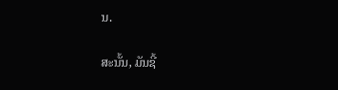ນ.

ສະນັ້ນ, ມັນຊີ້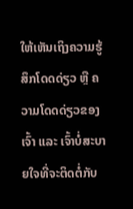ໃຫ້ເຫັນເຖິງຄວາມຮູ້ສຶກໂດດດ່ຽວ ຫຼື ຄວາມໂດດດ່ຽວຂອງເຈົ້າ ແລະ ເຈົ້າບໍ່ສະບາຍໃຈທີ່ຈະຕິດຕໍ່ກັບ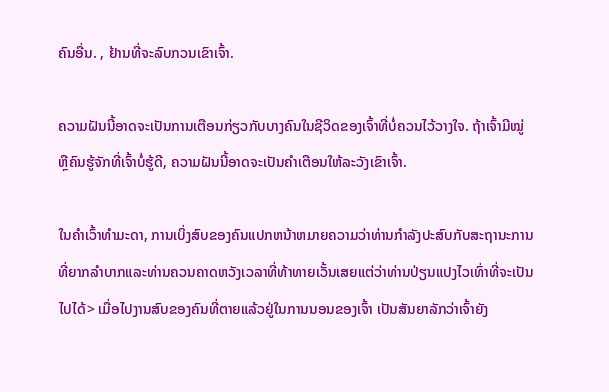ຄົນອື່ນ. , ຢ້ານທີ່ຈະລົບກວນເຂົາເຈົ້າ.

ຄວາມຝັນນີ້ອາດຈະເປັນການເຕືອນກ່ຽວກັບບາງຄົນໃນຊີວິດຂອງເຈົ້າທີ່ບໍ່ຄວນໄວ້ວາງໃຈ. ຖ້າເຈົ້າມີໝູ່ ຫຼືຄົນຮູ້ຈັກທີ່ເຈົ້າບໍ່ຮູ້ດີ, ຄວາມຝັນນີ້ອາດຈະເປັນຄຳເຕືອນໃຫ້ລະວັງເຂົາເຈົ້າ.

ໃນຄໍາເວົ້າທໍາມະດາ, ການເບິ່ງສົບຂອງຄົນແປກຫນ້າຫມາຍຄວາມວ່າທ່ານກໍາລັງປະສົບກັບສະຖານະການທີ່ຍາກລໍາບາກແລະທ່ານຄວນຄາດຫວັງເວລາທີ່ທ້າທາຍເວັ້ນເສຍແຕ່ວ່າທ່ານປ່ຽນແປງໄວເທົ່າທີ່ຈະເປັນໄປໄດ້> ເມື່ອໄປງານສົບຂອງຄົນທີ່ຕາຍແລ້ວຢູ່ໃນການນອນຂອງເຈົ້າ ເປັນສັນຍາລັກວ່າເຈົ້າຍັງ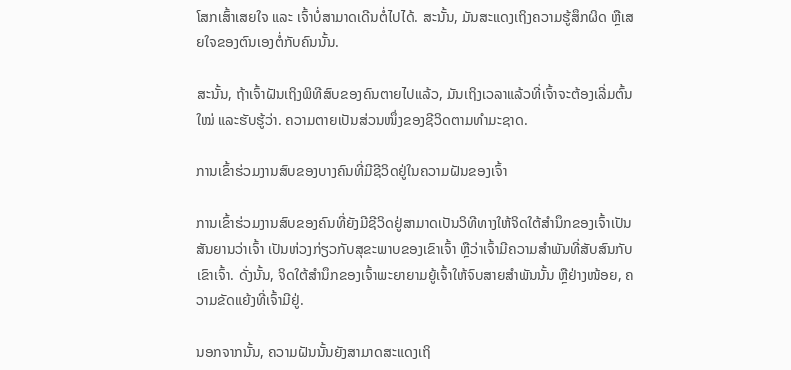ໂສກເສົ້າເສຍໃຈ ແລະ ເຈົ້າບໍ່ສາມາດເດີນຕໍ່ໄປໄດ້. ສະນັ້ນ, ມັນສະແດງເຖິງຄວາມຮູ້ສຶກຜິດ ຫຼືເສຍໃຈຂອງຕົນເອງຕໍ່ກັບຄົນນັ້ນ.

ສະນັ້ນ, ຖ້າເຈົ້າຝັນເຖິງພິທີສົບຂອງຄົນຕາຍໄປແລ້ວ, ມັນເຖິງເວລາແລ້ວທີ່ເຈົ້າຈະຕ້ອງເລີ່ມຕົ້ນໃໝ່ ແລະຮັບຮູ້ວ່າ. ຄວາມຕາຍເປັນສ່ວນໜຶ່ງຂອງຊີວິດຕາມທຳມະຊາດ.

ການເຂົ້າຮ່ວມງານສົບຂອງບາງຄົນທີ່ມີຊີວິດຢູ່ໃນຄວາມຝັນຂອງເຈົ້າ

ການເຂົ້າຮ່ວມງານສົບຂອງຄົນທີ່ຍັງມີຊີວິດຢູ່ສາມາດເປັນວິທີທາງໃຫ້ຈິດໃຕ້ສຳນຶກຂອງເຈົ້າເປັນສັນຍານວ່າເຈົ້າ ເປັນຫ່ວງກ່ຽວກັບສຸຂະພາບຂອງເຂົາເຈົ້າ ຫຼືວ່າເຈົ້າມີຄວາມສໍາພັນທີ່ສັບສົນກັບເຂົາເຈົ້າ. ດັ່ງນັ້ນ, ຈິດໃຕ້ສຳນຶກຂອງເຈົ້າພະຍາຍາມຍູ້ເຈົ້າໃຫ້ຈົບສາຍສຳພັນນັ້ນ ຫຼືຢ່າງໜ້ອຍ, ຄວາມຂັດແຍ້ງທີ່ເຈົ້າມີຢູ່.

ນອກຈາກນັ້ນ, ຄວາມຝັນນັ້ນຍັງສາມາດສະແດງເຖິ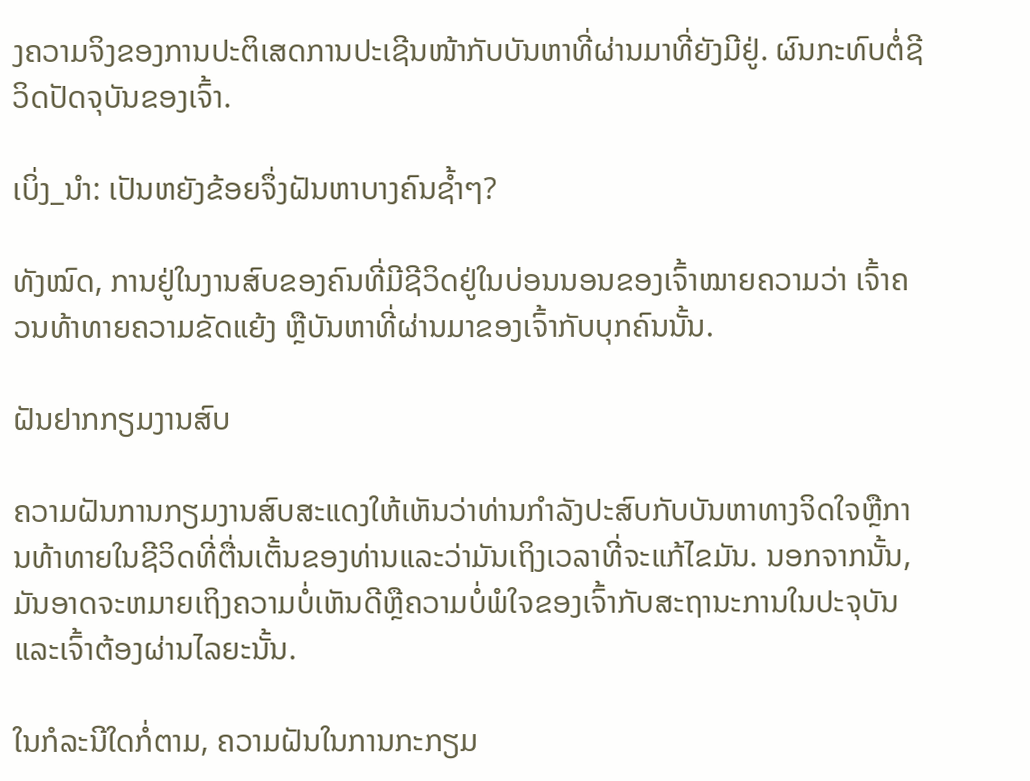ງຄວາມຈິງຂອງການປະຕິເສດການປະເຊີນໜ້າກັບບັນຫາທີ່ຜ່ານມາທີ່ຍັງມີຢູ່. ຜົນກະທົບຕໍ່ຊີວິດປັດຈຸບັນຂອງເຈົ້າ.

ເບິ່ງ_ນຳ: ເປັນຫຍັງຂ້ອຍຈຶ່ງຝັນຫາບາງຄົນຊ້ຳໆ?

ທັງໝົດ, ການຢູ່ໃນງານສົບຂອງຄົນທີ່ມີຊີວິດຢູ່ໃນບ່ອນນອນຂອງເຈົ້າໝາຍຄວາມວ່າ ເຈົ້າຄວນທ້າທາຍຄວາມຂັດແຍ້ງ ຫຼືບັນຫາທີ່ຜ່ານມາຂອງເຈົ້າກັບບຸກຄົນນັ້ນ.

ຝັນຢາກກຽມງານສົບ

ຄວາມຝັນການກຽມງານສົບສະແດງໃຫ້ເຫັນວ່າທ່ານກໍາລັງປະສົບກັບບັນຫາທາງຈິດໃຈຫຼືການທ້າທາຍໃນຊີວິດທີ່ຕື່ນເຕັ້ນຂອງທ່ານແລະວ່າມັນເຖິງເວລາທີ່ຈະແກ້ໄຂມັນ. ນອກຈາກນັ້ນ, ມັນອາດຈະຫມາຍເຖິງຄວາມບໍ່ເຫັນດີຫຼືຄວາມບໍ່ພໍໃຈຂອງເຈົ້າກັບສະຖານະການໃນປະຈຸບັນແລະເຈົ້າຕ້ອງຜ່ານໄລຍະນັ້ນ.

ໃນກໍລະນີໃດກໍ່ຕາມ, ຄວາມຝັນໃນການກະກຽມ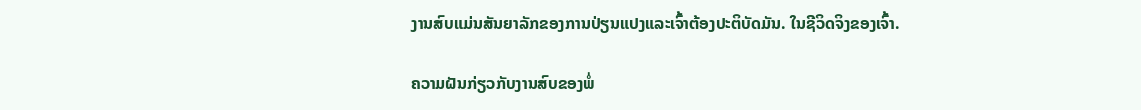ງານສົບແມ່ນສັນຍາລັກຂອງການປ່ຽນແປງແລະເຈົ້າຕ້ອງປະຕິບັດມັນ. ໃນຊີວິດຈິງຂອງເຈົ້າ.

ຄວາມຝັນກ່ຽວກັບງານສົບຂອງພໍ່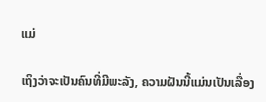ແມ່

ເຖິງວ່າຈະເປັນຄົນທີ່ມີພະລັງ, ຄວາມຝັນນີ້ແມ່ນເປັນເລື່ອງ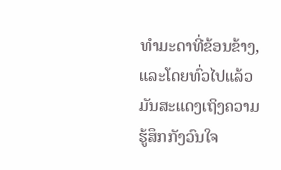ທຳມະດາທີ່ຂ້ອນຂ້າງ, ແລະໂດຍທົ່ວໄປແລ້ວມັນສະແດງເຖິງຄວາມຮູ້ສຶກກັງວົນໃຈ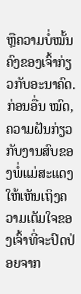ຫຼືຄວາມບໍ່ໝັ້ນຄົງຂອງເຈົ້າກ່ຽວກັບອະນາຄົດ. ກ່ອນອື່ນ ໝົດ, ຄວາມຝັນກ່ຽວກັບງານສົບຂອງພໍ່ແມ່ສະແດງໃຫ້ເຫັນເຖິງຄວາມເຕັມໃຈຂອງເຈົ້າທີ່ຈະປົດປ່ອຍຈາກ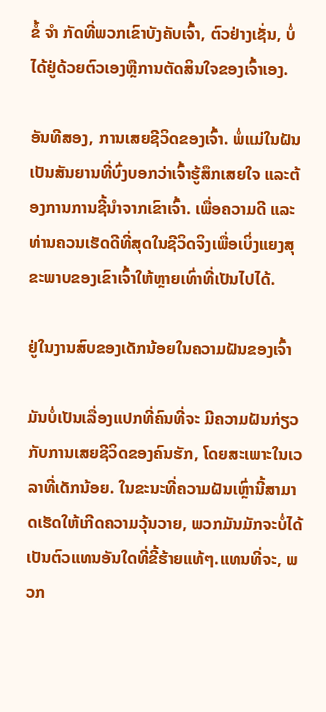ຂໍ້ ຈຳ ກັດທີ່ພວກເຂົາບັງຄັບເຈົ້າ, ຕົວຢ່າງເຊັ່ນ, ບໍ່ໄດ້ຢູ່ດ້ວຍຕົວເອງຫຼືການຕັດສິນໃຈຂອງເຈົ້າເອງ.

ອັນທີສອງ, ການເສຍຊີວິດຂອງເຈົ້າ. ພໍ່ແມ່ໃນຝັນເປັນສັນຍານທີ່ບົ່ງບອກວ່າເຈົ້າຮູ້ສຶກເສຍໃຈ ແລະຕ້ອງການການຊີ້ນຳຈາກເຂົາເຈົ້າ. ເພື່ອຄວາມດີ ແລະທ່ານຄວນເຮັດດີທີ່ສຸດໃນຊີວິດຈິງເພື່ອເບິ່ງແຍງສຸຂະພາບຂອງເຂົາເຈົ້າໃຫ້ຫຼາຍເທົ່າທີ່ເປັນໄປໄດ້.

ຢູ່ໃນງານສົບຂອງເດັກນ້ອຍໃນຄວາມຝັນຂອງເຈົ້າ

ມັນບໍ່ເປັນເລື່ອງແປກທີ່ຄົນທີ່ຈະ ມີຄວາມຝັນກ່ຽວກັບການເສຍຊີວິດຂອງຄົນຮັກ, ໂດຍສະເພາະໃນເວລາທີ່ເດັກນ້ອຍ. ໃນຂະນະທີ່ຄວາມຝັນເຫຼົ່ານີ້ສາມາດເຮັດໃຫ້ເກີດຄວາມວຸ້ນວາຍ, ພວກມັນມັກຈະບໍ່ໄດ້ເປັນຕົວແທນອັນໃດທີ່ຂີ້ຮ້າຍແທ້ໆ.ແທນທີ່ຈະ, ພວກ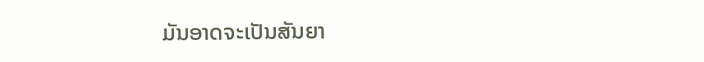ມັນອາດຈະເປັນສັນຍາ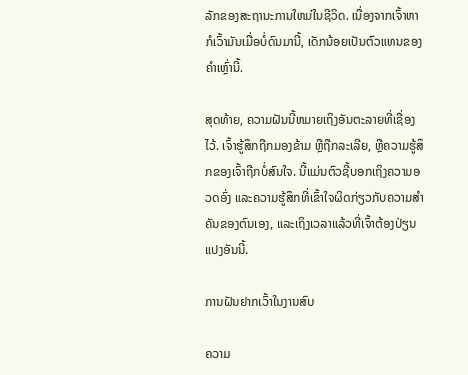ລັກຂອງສະຖານະການໃຫມ່ໃນຊີວິດ. ເນື່ອງຈາກເຈົ້າຫາກໍເວົ້າມັນເມື່ອບໍ່ດົນມານີ້, ເດັກນ້ອຍເປັນຕົວແທນຂອງຄໍາເຫຼົ່ານີ້.

ສຸດທ້າຍ, ຄວາມຝັນນີ້ຫມາຍເຖິງອັນຕະລາຍທີ່ເຊື່ອງໄວ້. ເຈົ້າຮູ້ສຶກຖືກມອງຂ້າມ ຫຼືຖືກລະເລີຍ, ຫຼືຄວາມຮູ້ສຶກຂອງເຈົ້າຖືກບໍ່ສົນໃຈ. ນີ້ແມ່ນຕົວຊີ້ບອກເຖິງຄວາມອວດອົ່ງ ແລະຄວາມຮູ້ສຶກທີ່ເຂົ້າໃຈຜິດກ່ຽວກັບຄວາມສຳຄັນຂອງຕົນເອງ, ແລະເຖິງເວລາແລ້ວທີ່ເຈົ້າຕ້ອງປ່ຽນແປງອັນນີ້.

ການຝັນຢາກເວົ້າໃນງານສົບ

ຄວາມ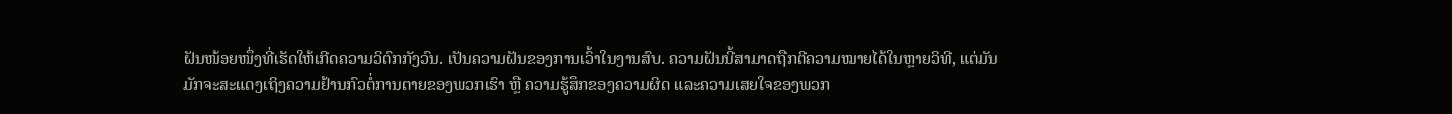ຝັນໜ້ອຍໜຶ່ງທີ່ເຮັດໃຫ້ເກີດຄວາມວິຕົກກັງວົນ. ເປັນຄວາມຝັນຂອງການເວົ້າໃນງານສົບ. ຄວາມຝັນນີ້ສາມາດຖືກຕີຄວາມໝາຍໄດ້ໃນຫຼາຍວິທີ, ແຕ່ມັນມັກຈະສະແດງເຖິງຄວາມຢ້ານກົວຕໍ່ການຕາຍຂອງພວກເຮົາ ຫຼື ຄວາມຮູ້ສຶກຂອງຄວາມຜິດ ແລະຄວາມເສຍໃຈຂອງພວກ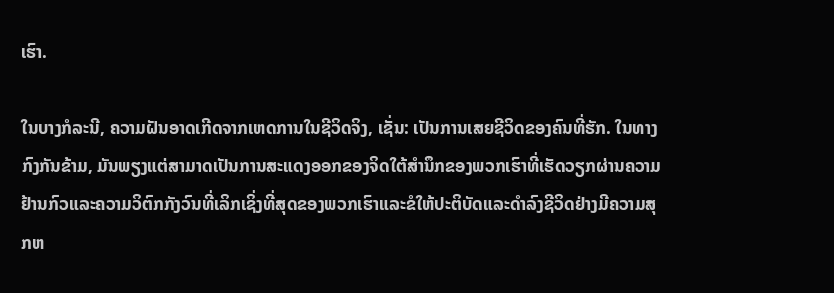ເຮົາ.

ໃນບາງກໍລະນີ, ຄວາມຝັນອາດເກີດຈາກເຫດການໃນຊີວິດຈິງ, ເຊັ່ນ: ເປັນການເສຍຊີວິດຂອງຄົນທີ່ຮັກ. ໃນທາງກົງກັນຂ້າມ, ມັນພຽງແຕ່ສາມາດເປັນການສະແດງອອກຂອງຈິດໃຕ້ສໍານຶກຂອງພວກເຮົາທີ່ເຮັດວຽກຜ່ານຄວາມຢ້ານກົວແລະຄວາມວິຕົກກັງວົນທີ່ເລິກເຊິ່ງທີ່ສຸດຂອງພວກເຮົາແລະຂໍໃຫ້ປະຕິບັດແລະດໍາລົງຊີວິດຢ່າງມີຄວາມສຸກຫ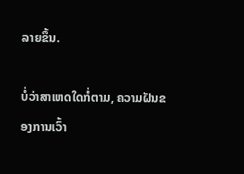ລາຍຂຶ້ນ.

ບໍ່ວ່າສາເຫດໃດກໍ່ຕາມ, ຄວາມຝັນຂອງການເວົ້າ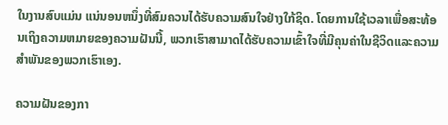ໃນງານສົບແມ່ນ ແນ່ນອນຫນຶ່ງທີ່ສົມຄວນໄດ້ຮັບຄວາມສົນໃຈຢ່າງໃກ້ຊິດ. ໂດຍການໃຊ້ເວລາເພື່ອສະທ້ອນເຖິງຄວາມຫມາຍຂອງຄວາມຝັນນີ້, ພວກເຮົາສາມາດໄດ້ຮັບຄວາມເຂົ້າໃຈທີ່ມີຄຸນຄ່າໃນຊີວິດແລະຄວາມສໍາພັນຂອງພວກເຮົາເອງ.

ຄວາມຝັນຂອງກາ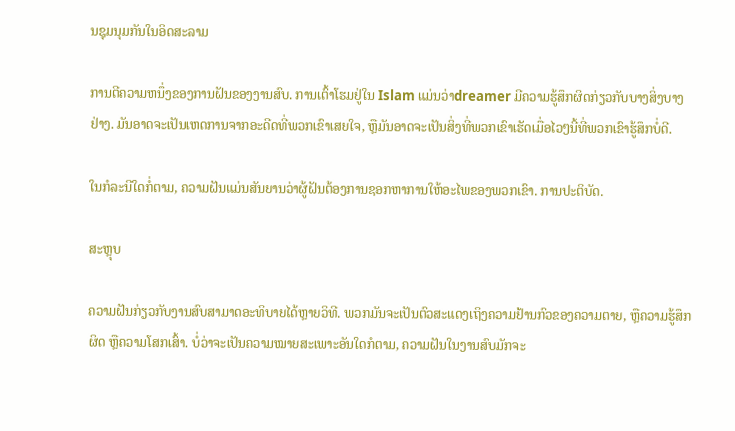ນຊຸມນຸມກັນໃນອິດສະລາມ

ການຕີຄວາມຫນຶ່ງຂອງການຝັນຂອງງານສົບ. ການເຕົ້າໂຮມຢູ່ໃນ Islam ແມ່ນວ່າdreamer ມີຄວາມຮູ້ສຶກຜິດກ່ຽວກັບບາງສິ່ງບາງຢ່າງ. ມັນອາດຈະເປັນເຫດການຈາກອະດີດທີ່ພວກເຂົາເສຍໃຈ, ຫຼືມັນອາດຈະເປັນສິ່ງທີ່ພວກເຂົາເຮັດເມື່ອໄວໆນີ້ທີ່ພວກເຂົາຮູ້ສຶກບໍ່ດີ.

ໃນກໍລະນີໃດກໍ່ຕາມ, ຄວາມຝັນແມ່ນສັນຍານວ່າຜູ້ຝັນຕ້ອງການຊອກຫາການໃຫ້ອະໄພຂອງພວກເຂົາ. ການປະຕິບັດ.

ສະຫຼຸບ

ຄວາມຝັນກ່ຽວກັບງານສົບສາມາດອະທິບາຍໄດ້ຫຼາຍວິທີ. ພວກມັນຈະເປັນຕົວສະແດງເຖິງຄວາມຢ້ານກົວຂອງຄວາມຕາຍ, ຫຼືຄວາມຮູ້ສຶກຜິດ ຫຼືຄວາມໂສກເສົ້າ. ບໍ່ວ່າຈະເປັນຄວາມໝາຍສະເພາະອັນໃດກໍຕາມ, ຄວາມຝັນໃນງານສົບມັກຈະ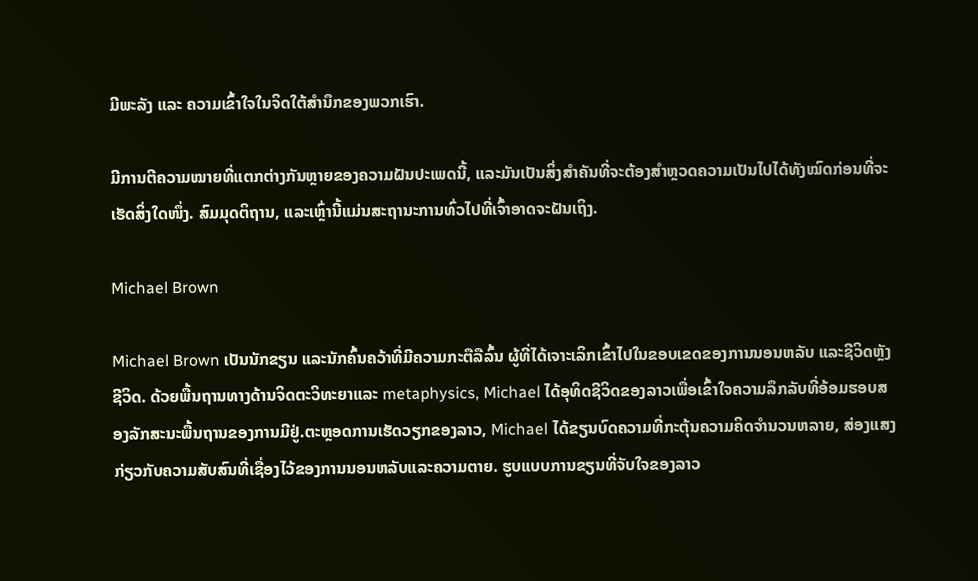ມີພະລັງ ແລະ ຄວາມເຂົ້າໃຈໃນຈິດໃຕ້ສຳນຶກຂອງພວກເຮົາ.

ມີການຕີຄວາມໝາຍທີ່ແຕກຕ່າງກັນຫຼາຍຂອງຄວາມຝັນປະເພດນີ້, ແລະມັນເປັນສິ່ງສຳຄັນທີ່ຈະຕ້ອງສຳຫຼວດຄວາມເປັນໄປໄດ້ທັງໝົດກ່ອນທີ່ຈະເຮັດສິ່ງໃດໜຶ່ງ. ສົມມຸດຕິຖານ, ແລະເຫຼົ່ານີ້ແມ່ນສະຖານະການທົ່ວໄປທີ່ເຈົ້າອາດຈະຝັນເຖິງ.

Michael Brown

Michael Brown ເປັນນັກຂຽນ ແລະນັກຄົ້ນຄວ້າທີ່ມີຄວາມກະຕືລືລົ້ນ ຜູ້ທີ່ໄດ້ເຈາະເລິກເຂົ້າໄປໃນຂອບເຂດຂອງການນອນຫລັບ ແລະຊີວິດຫຼັງຊີວິດ. ດ້ວຍພື້ນຖານທາງດ້ານຈິດຕະວິທະຍາແລະ metaphysics, Michael ໄດ້ອຸທິດຊີວິດຂອງລາວເພື່ອເຂົ້າໃຈຄວາມລຶກລັບທີ່ອ້ອມຮອບສອງລັກສະນະພື້ນຖານຂອງການມີຢູ່.ຕະຫຼອດການເຮັດວຽກຂອງລາວ, Michael ໄດ້ຂຽນບົດຄວາມທີ່ກະຕຸ້ນຄວາມຄິດຈໍານວນຫລາຍ, ສ່ອງແສງກ່ຽວກັບຄວາມສັບສົນທີ່ເຊື່ອງໄວ້ຂອງການນອນຫລັບແລະຄວາມຕາຍ. ຮູບແບບການຂຽນທີ່ຈັບໃຈຂອງລາວ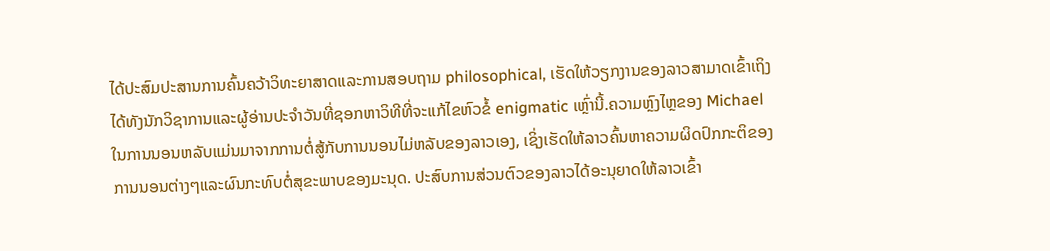ໄດ້ປະສົມປະສານການຄົ້ນຄວ້າວິທະຍາສາດແລະການສອບຖາມ philosophical, ເຮັດໃຫ້ວຽກງານຂອງລາວສາມາດເຂົ້າເຖິງໄດ້ທັງນັກວິຊາການແລະຜູ້ອ່ານປະຈໍາວັນທີ່ຊອກຫາວິທີທີ່ຈະແກ້ໄຂຫົວຂໍ້ enigmatic ເຫຼົ່ານີ້.ຄວາມຫຼົງໄຫຼຂອງ Michael ໃນການນອນຫລັບແມ່ນມາຈາກການຕໍ່ສູ້ກັບການນອນໄມ່ຫລັບຂອງລາວເອງ, ເຊິ່ງເຮັດໃຫ້ລາວຄົ້ນຫາຄວາມຜິດປົກກະຕິຂອງການນອນຕ່າງໆແລະຜົນກະທົບຕໍ່ສຸຂະພາບຂອງມະນຸດ. ປະສົບການສ່ວນຕົວຂອງລາວໄດ້ອະນຸຍາດໃຫ້ລາວເຂົ້າ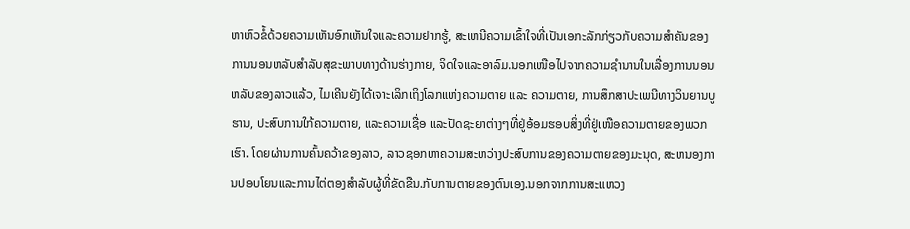ຫາຫົວຂໍ້ດ້ວຍຄວາມເຫັນອົກເຫັນໃຈແລະຄວາມຢາກຮູ້, ສະເຫນີຄວາມເຂົ້າໃຈທີ່ເປັນເອກະລັກກ່ຽວກັບຄວາມສໍາຄັນຂອງການນອນຫລັບສໍາລັບສຸຂະພາບທາງດ້ານຮ່າງກາຍ, ຈິດໃຈແລະອາລົມ.ນອກເໜືອໄປຈາກຄວາມຊຳນານໃນເລື່ອງການນອນຫລັບຂອງລາວແລ້ວ, ໄມເຄີນຍັງໄດ້ເຈາະເລິກເຖິງໂລກແຫ່ງຄວາມຕາຍ ແລະ ຄວາມຕາຍ, ການສຶກສາປະເພນີທາງວິນຍານບູຮານ, ປະສົບການໃກ້ຄວາມຕາຍ, ແລະຄວາມເຊື່ອ ແລະປັດຊະຍາຕ່າງໆທີ່ຢູ່ອ້ອມຮອບສິ່ງທີ່ຢູ່ເໜືອຄວາມຕາຍຂອງພວກເຮົາ. ໂດຍຜ່ານການຄົ້ນຄວ້າຂອງລາວ, ລາວຊອກຫາຄວາມສະຫວ່າງປະສົບການຂອງຄວາມຕາຍຂອງມະນຸດ, ສະຫນອງການປອບໂຍນແລະການໄຕ່ຕອງສໍາລັບຜູ້ທີ່ຂັດຂືນ.ກັບການຕາຍຂອງຕົນເອງ.ນອກຈາກການສະແຫວງ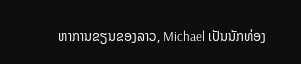ຫາການຂຽນຂອງລາວ, Michael ເປັນນັກທ່ອງ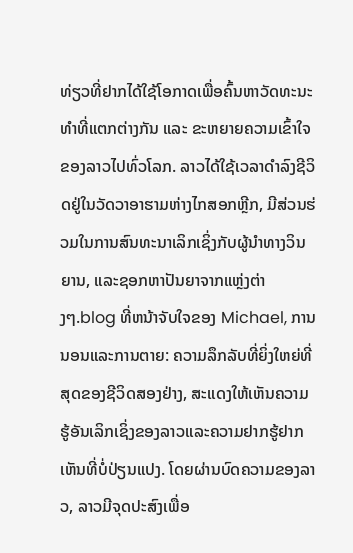ທ່ຽວທີ່ຢາກໄດ້ໃຊ້ໂອກາດເພື່ອຄົ້ນຫາວັດທະນະທຳທີ່ແຕກຕ່າງກັນ ແລະ ຂະຫຍາຍຄວາມເຂົ້າໃຈຂອງລາວໄປທົ່ວໂລກ. ລາວໄດ້ໃຊ້ເວລາດໍາລົງຊີວິດຢູ່ໃນວັດວາອາຮາມຫ່າງໄກສອກຫຼີກ, ມີສ່ວນຮ່ວມໃນການສົນທະນາເລິກເຊິ່ງກັບຜູ້ນໍາທາງວິນຍານ, ແລະຊອກຫາປັນຍາຈາກແຫຼ່ງຕ່າງໆ.blog ທີ່ຫນ້າຈັບໃຈຂອງ Michael, ການນອນແລະການຕາຍ: ຄວາມລຶກລັບທີ່ຍິ່ງໃຫຍ່ທີ່ສຸດຂອງຊີວິດສອງຢ່າງ, ສະແດງໃຫ້ເຫັນຄວາມຮູ້ອັນເລິກເຊິ່ງຂອງລາວແລະຄວາມຢາກຮູ້ຢາກເຫັນທີ່ບໍ່ປ່ຽນແປງ. ໂດຍຜ່ານບົດຄວາມຂອງລາວ, ລາວມີຈຸດປະສົງເພື່ອ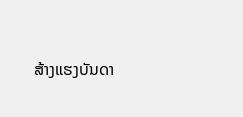ສ້າງແຮງບັນດາ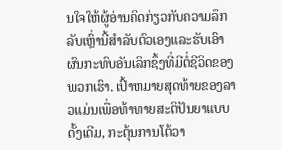ນໃຈໃຫ້ຜູ້ອ່ານຄິດກ່ຽວກັບຄວາມລຶກລັບເຫຼົ່ານີ້ສໍາລັບຕົວເອງແລະຮັບເອົາຜົນກະທົບອັນເລິກຊຶ້ງທີ່ມີຕໍ່ຊີວິດຂອງພວກເຮົາ. ເປົ້າຫມາຍສຸດທ້າຍຂອງລາວແມ່ນເພື່ອທ້າທາຍສະຕິປັນຍາແບບດັ້ງເດີມ, ກະຕຸ້ນການໂຕ້ວາ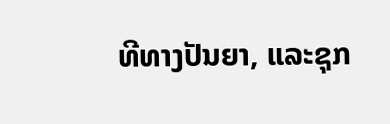ທີທາງປັນຍາ, ແລະຊຸກ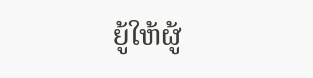ຍູ້ໃຫ້ຜູ້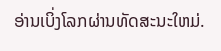ອ່ານເບິ່ງໂລກຜ່ານທັດສະນະໃຫມ່.